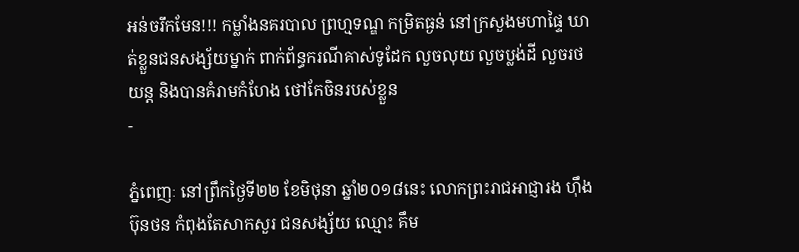អន់ចរឹកមែន!!! កម្លាំងនគរបាល ព្រហ្មទណ្ឌ កម្រិតធ្ងន់ នៅក្រសួងមហាផ្ទៃ ឃាត់ខ្លួនជនសង្ស័យម្នាក់ ពាក់ព័ន្ធករណីគាស់ទូដែក លួចលុយ លួចប្លង់ដី លួចរថយន្ត និងបានគំរាមកំហែង ថៅកែចិនរបស់ខ្លួន
-

ភ្នំពេញៈ នៅព្រឹកថ្ងៃទី២២ ខែមិថុនា ឆ្នាំ២០១៨នេះ លោកព្រះរាជអាជ្ញារង ហ៊ឹង ប៊ុនថន កំពុងតែសាកសួរ ជនសង្ស័យ ឈ្មោះ គឹម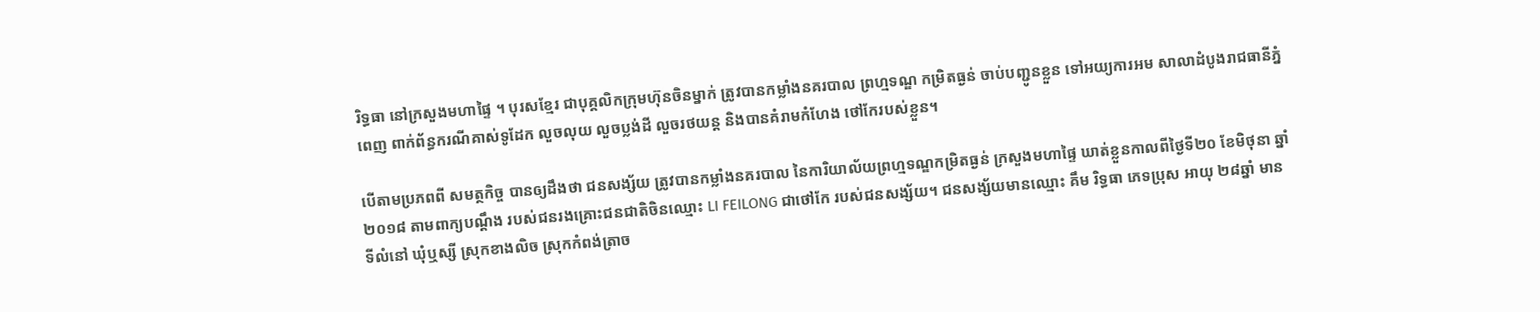រិទ្ធធា នៅក្រសួងមហាផ្ទៃ ។ បុរសខ្មែរ ជាបុគ្គលិកក្រុមហ៊ុនចិនម្នាក់ ត្រូវបានកម្លាំងនគរបាល ព្រហ្មទណ្ឌ កម្រិតធ្ងន់ ចាប់បញ្ជូនខ្លួន ទៅអយ្យការអម សាលាដំបូងរាជធានីភ្នំពេញ ពាក់ព័ន្ធករណីគាស់ទូដែក លួចលុយ លួចប្លង់ដី លួចរថយន្ត និងបានគំរាមកំហែង ថៅកែរបស់ខ្លួន។

បើតាមប្រភពពី សមត្ថកិច្ច បានឲ្យដឹងថា ជនសង្ស័យ ត្រូវបានកម្លាំងនគរបាល នៃការិយាល័យព្រហ្មទណ្ឌកម្រិតធ្ងន់ ក្រសួងមហាផ្ទៃ ឃាត់ខ្លួនកាលពីថ្ងៃទី២០ ខែមិថុនា ឆ្នាំ២០១៨ តាមពាក្យបណ្តឹង របស់ជនរងគ្រោះជនជាតិចិនឈ្មោះ LI FEILONG ជាថៅកែ របស់ជនសង្ស័យ។ ជនសង្ស័យមានឈ្មោះ គឹម រិទ្ធធា ភេទប្រុស អាយុ ២៨ឆ្នាំ មានទីលំនៅ ឃុំឬស្សី ស្រុកខាងលិច ស្រុកកំពង់ត្រាច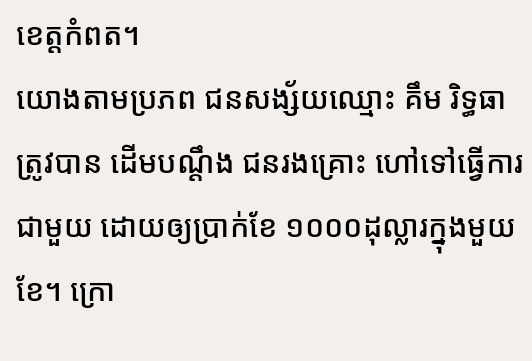ខេត្តកំពត។
យោងតាមប្រភព ជនសង្ស័យឈ្មោះ គឹម រិទ្ធធា ត្រូវបាន ដើមបណ្តឹង ជនរងគ្រោះ ហៅទៅធ្វើការជាមួយ ដោយឲ្យប្រាក់ខែ ១០០០ដុល្លារក្នុងមួយខែ។ ក្រោ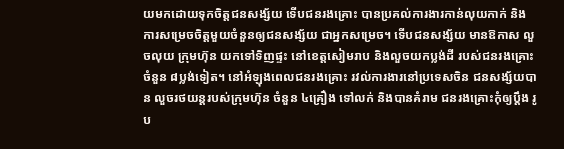យមកដោយទុកចិត្តជនសង្ស័យ ទើបជនរងគ្រោះ បានប្រគល់ការងារកាន់លុយកាក់ និងការសម្រេចចិត្តមួយចំនួនឲ្យជនសង្ស័យ ជាអ្នកសម្រេច។ ទើបជនសង្ស័យ មានឱកាស លួចលុយ ក្រុមហ៊ុន យកទៅទិញផ្ទះ នៅខេត្តសៀមរាប និងលួចយកប្លង់ដី របស់ជនរងគ្រោះចំនួន ៨ប្លង់ទៀត។ នៅអំឡុងពេលជនរងគ្រោះ រវល់ការងារនៅប្រទេសចិន ជនសង្ស័យបាន លួចរថយន្តរបស់ក្រុមហ៊ុន ចំនួន ៤គ្រឿង ទៅលក់ និងបានគំរាម ជនរងគ្រោះកុំឲ្យប្តឹង រូប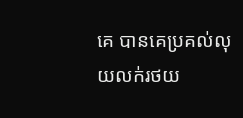គេ បានគេប្រគល់លុយលក់រថយ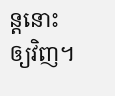ន្តនោះ ឲ្យវិញ។